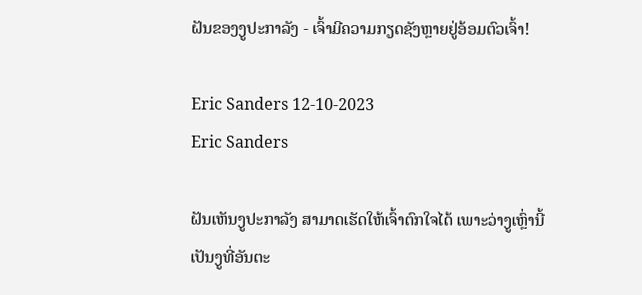ຝັນຂອງງູປະກາລັງ - ເຈົ້າມີຄວາມກຽດຊັງຫຼາຍຢູ່ອ້ອມຕົວເຈົ້າ!

Eric Sanders 12-10-2023
Eric Sanders

ຝັນເຫັນງູປະກາລັງ ສາມາດເຮັດໃຫ້ເຈົ້າຕົກໃຈໄດ້ ເພາະວ່າງູເຫຼົ່ານີ້ເປັນງູທີ່ອັນຕະ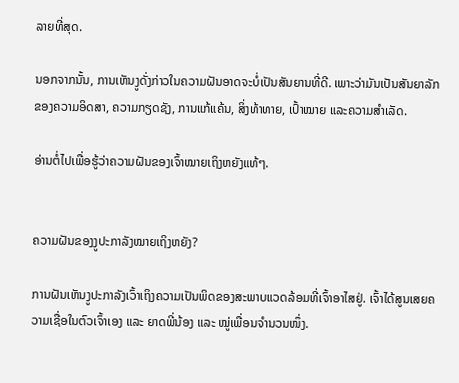ລາຍທີ່ສຸດ.

ນອກຈາກນັ້ນ, ການເຫັນງູດັ່ງກ່າວໃນຄວາມຝັນອາດຈະບໍ່ເປັນສັນຍານທີ່ດີ. ເພາະວ່າມັນເປັນສັນຍາລັກຂອງຄວາມອິດສາ, ຄວາມກຽດຊັງ, ການແກ້ແຄ້ນ, ສິ່ງທ້າທາຍ, ເປົ້າໝາຍ ແລະຄວາມສໍາເລັດ.

ອ່ານຕໍ່ໄປເພື່ອຮູ້ວ່າຄວາມຝັນຂອງເຈົ້າໝາຍເຖິງຫຍັງແທ້ໆ.


ຄວາມຝັນຂອງງູປະກາລັງໝາຍເຖິງຫຍັງ?

ການຝັນເຫັນງູປະກາລັງເວົ້າເຖິງຄວາມເປັນພິດຂອງສະພາບແວດລ້ອມທີ່ເຈົ້າອາໄສຢູ່. ເຈົ້າໄດ້ສູນເສຍຄວາມເຊື່ອໃນຕົວເຈົ້າເອງ ແລະ ຍາດພີ່ນ້ອງ ແລະ ໝູ່ເພື່ອນຈຳນວນໜຶ່ງ.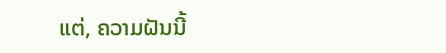ແຕ່, ຄວາມຝັນນີ້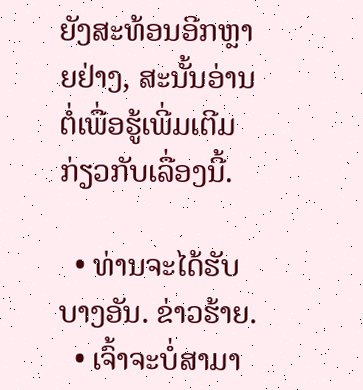ຍັງສະທ້ອນອີກຫຼາຍຢ່າງ, ສະນັ້ນອ່ານຕໍ່ເພື່ອຮູ້ເພີ່ມເຕີມກ່ຽວກັບເລື່ອງນີ້.

  • ທ່ານຈະໄດ້ຮັບບາງອັນ. ຂ່າວຮ້າຍ.
  • ເຈົ້າຈະບໍ່ສາມາ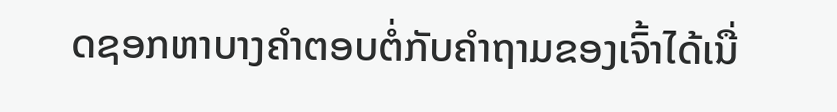ດຊອກຫາບາງຄຳຕອບຕໍ່ກັບຄຳຖາມຂອງເຈົ້າໄດ້ເນື່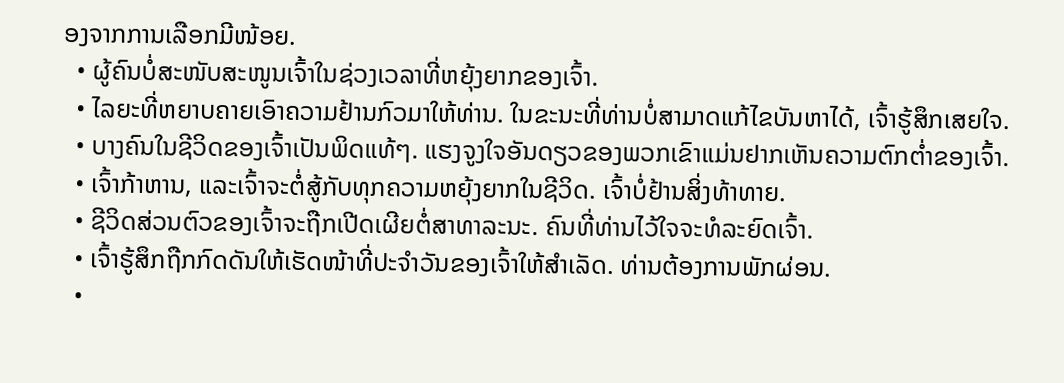ອງຈາກການເລືອກມີໜ້ອຍ.
  • ຜູ້ຄົນບໍ່ສະໜັບສະໜູນເຈົ້າໃນຊ່ວງເວລາທີ່ຫຍຸ້ງຍາກຂອງເຈົ້າ.
  • ໄລຍະທີ່ຫຍາບຄາຍເອົາຄວາມຢ້ານກົວມາໃຫ້ທ່ານ. ໃນຂະນະທີ່ທ່ານບໍ່ສາມາດແກ້ໄຂບັນຫາໄດ້, ເຈົ້າຮູ້ສຶກເສຍໃຈ.
  • ບາງຄົນໃນຊີວິດຂອງເຈົ້າເປັນພິດແທ້ໆ. ແຮງຈູງໃຈອັນດຽວຂອງພວກເຂົາແມ່ນຢາກເຫັນຄວາມຕົກຕໍ່າຂອງເຈົ້າ.
  • ເຈົ້າກ້າຫານ, ແລະເຈົ້າຈະຕໍ່ສູ້ກັບທຸກຄວາມຫຍຸ້ງຍາກໃນຊີວິດ. ເຈົ້າບໍ່ຢ້ານສິ່ງທ້າທາຍ.
  • ຊີວິດສ່ວນຕົວຂອງເຈົ້າຈະຖືກເປີດເຜີຍຕໍ່ສາທາລະນະ. ຄົນທີ່ທ່ານໄວ້ໃຈຈະທໍລະຍົດເຈົ້າ.
  • ເຈົ້າຮູ້ສຶກຖືກກົດດັນໃຫ້ເຮັດໜ້າທີ່ປະຈຳວັນຂອງເຈົ້າໃຫ້ສຳເລັດ. ທ່ານຕ້ອງການພັກຜ່ອນ.
  •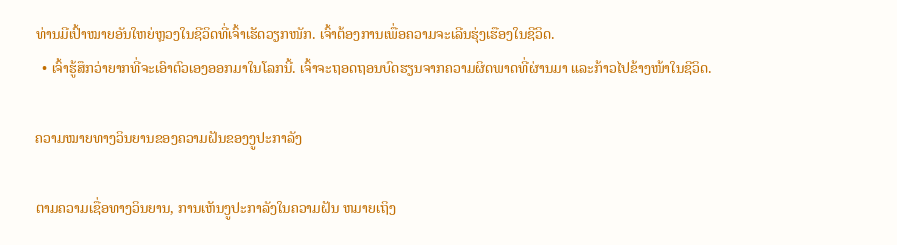ທ່ານມີເປົ້າໝາຍອັນໃຫຍ່ຫຼວງໃນຊີວິດທີ່ເຈົ້າເຮັດວຽກໜັກ. ເຈົ້າຕ້ອງການເພື່ອຄວາມຈະເລີນຮຸ່ງເຮືອງໃນຊີວິດ.
  • ເຈົ້າຮູ້ສຶກວ່າຍາກທີ່ຈະເອົາຕົວເອງອອກມາໃນໂລກນີ້. ເຈົ້າຈະຖອດຖອນບົດຮຽນຈາກຄວາມຜິດພາດທີ່ຜ່ານມາ ແລະກ້າວໄປຂ້າງໜ້າໃນຊີວິດ.

ຄວາມໝາຍທາງວິນຍານຂອງຄວາມຝັນຂອງງູປະກາລັງ

ຕາມຄວາມເຊື່ອທາງວິນຍານ, ການເຫັນງູປະກາລັງໃນຄວາມຝັນ ຫມາຍເຖິງ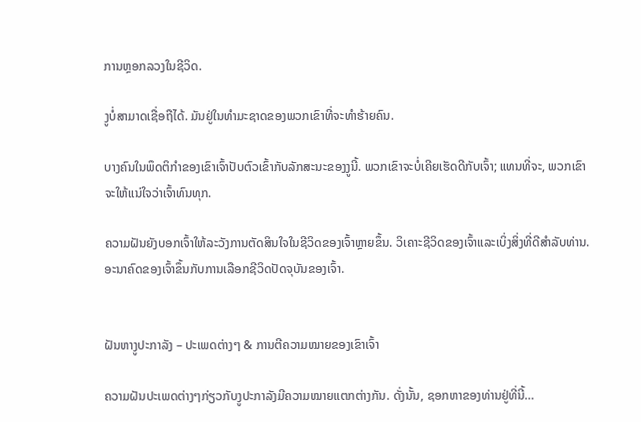ການຫຼອກລວງໃນຊີວິດ.

ງູບໍ່ສາມາດເຊື່ອຖືໄດ້. ມັນຢູ່ໃນທໍາມະຊາດຂອງພວກເຂົາທີ່ຈະທໍາຮ້າຍຄົນ.

ບາງຄົນໃນພຶດຕິກຳຂອງເຂົາເຈົ້າປັບຕົວເຂົ້າກັບລັກສະນະຂອງງູນີ້. ພວກເຂົາຈະບໍ່ເຄີຍເຮັດດີກັບເຈົ້າ; ແທນທີ່ຈະ, ພວກເຂົາຈະໃຫ້ແນ່ໃຈວ່າເຈົ້າທົນທຸກ.

ຄວາມຝັນຍັງບອກເຈົ້າໃຫ້ລະວັງການຕັດສິນໃຈໃນຊີວິດຂອງເຈົ້າຫຼາຍຂຶ້ນ. ວິເຄາະຊີວິດຂອງເຈົ້າແລະເບິ່ງສິ່ງທີ່ດີສໍາລັບທ່ານ. ອະນາຄົດຂອງເຈົ້າຂຶ້ນກັບການເລືອກຊີວິດປັດຈຸບັນຂອງເຈົ້າ.


ຝັນຫາງູປະກາລັງ – ປະເພດຕ່າງໆ & ການຕີຄວາມໝາຍຂອງເຂົາເຈົ້າ

ຄວາມຝັນປະເພດຕ່າງໆກ່ຽວກັບງູປະກາລັງມີຄວາມໝາຍແຕກຕ່າງກັນ. ດັ່ງນັ້ນ, ຊອກຫາຂອງທ່ານຢູ່ທີ່ນີ້…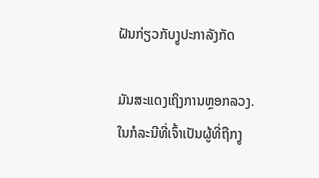ຝັນກ່ຽວກັບງູປະກາລັງກັດ

ມັນສະແດງເຖິງການຫຼອກລວງ. ໃນກໍລະນີທີ່ເຈົ້າເປັນຜູ້ທີ່ຖືກງູ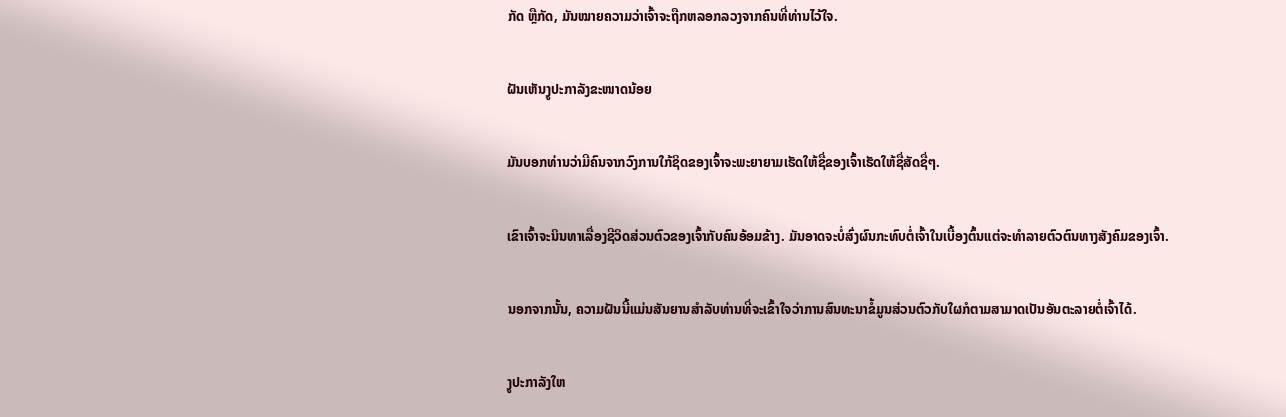ກັດ ຫຼືກັດ, ມັນໝາຍຄວາມວ່າເຈົ້າຈະຖືກຫລອກລວງຈາກຄົນທີ່ທ່ານໄວ້ໃຈ.

ຝັນເຫັນງູປະກາລັງຂະໜາດນ້ອຍ

ມັນບອກທ່ານວ່າມີຄົນຈາກວົງການໃກ້ຊິດຂອງເຈົ້າຈະພະຍາຍາມເຮັດໃຫ້ຊື່ຂອງເຈົ້າເຮັດໃຫ້ຊື່ສັດຊື່ໆ.

ເຂົາເຈົ້າຈະນິນທາເລື່ອງຊີວິດສ່ວນຕົວຂອງເຈົ້າກັບຄົນອ້ອມຂ້າງ. ມັນອາດຈະບໍ່ສົ່ງຜົນກະທົບຕໍ່ເຈົ້າໃນເບື້ອງຕົ້ນແຕ່ຈະທໍາລາຍຕົວຕົນທາງສັງຄົມຂອງເຈົ້າ.

ນອກຈາກນັ້ນ, ຄວາມຝັນນີ້ແມ່ນສັນຍານສໍາລັບທ່ານທີ່ຈະເຂົ້າໃຈວ່າການສົນທະນາຂໍ້ມູນສ່ວນຕົວກັບໃຜກໍຕາມສາມາດເປັນອັນຕະລາຍຕໍ່ເຈົ້າໄດ້.

ງູປະກາລັງໃຫ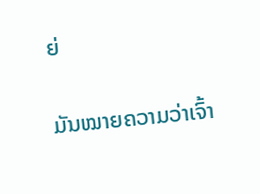ຍ່

ມັນໝາຍຄວາມວ່າເຈົ້າ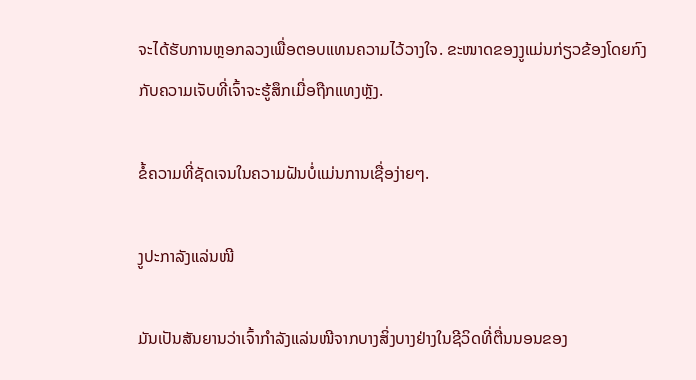ຈະໄດ້ຮັບການຫຼອກລວງເພື່ອຕອບແທນຄວາມໄວ້ວາງໃຈ. ຂະໜາດຂອງງູແມ່ນກ່ຽວຂ້ອງໂດຍກົງກັບຄວາມເຈັບທີ່ເຈົ້າຈະຮູ້ສຶກເມື່ອຖືກແທງຫຼັງ.

ຂໍ້ຄວາມທີ່ຊັດເຈນໃນຄວາມຝັນບໍ່ແມ່ນການເຊື່ອງ່າຍໆ.

ງູປະກາລັງແລ່ນໜີ

ມັນເປັນສັນຍານວ່າເຈົ້າກຳລັງແລ່ນໜີຈາກບາງສິ່ງບາງຢ່າງໃນຊີວິດທີ່ຕື່ນນອນຂອງ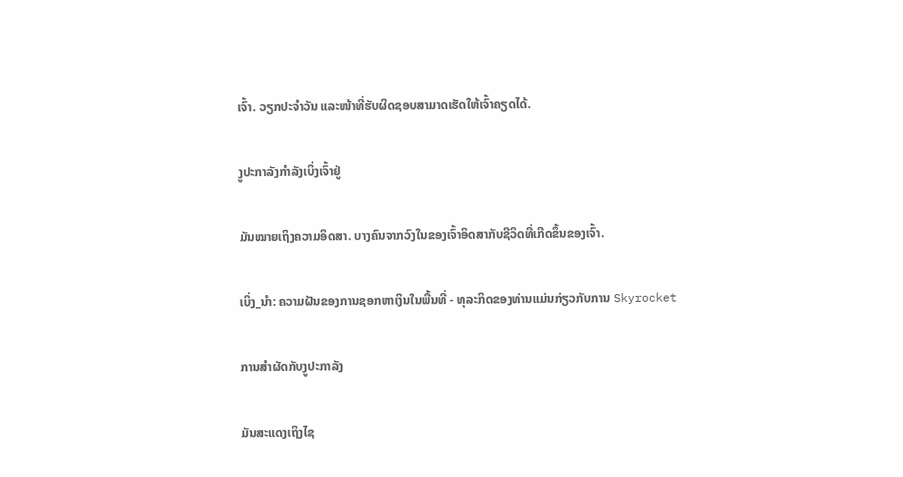ເຈົ້າ. ວຽກປະຈຳວັນ ແລະໜ້າທີ່ຮັບຜິດຊອບສາມາດເຮັດໃຫ້ເຈົ້າຄຽດໄດ້.

ງູປະກາລັງກຳລັງເບິ່ງເຈົ້າຢູ່

ມັນໝາຍເຖິງຄວາມອິດສາ. ບາງຄົນຈາກວົງໃນຂອງເຈົ້າອິດສາກັບຊີວິດທີ່ເກີດຂຶ້ນຂອງເຈົ້າ.

ເບິ່ງ_ນຳ: ຄວາມຝັນຂອງການຊອກຫາເງິນໃນພື້ນທີ່ - ທຸລະກິດຂອງທ່ານແມ່ນກ່ຽວກັບການ Skyrocket

ການສຳຜັດກັບງູປະກາລັງ

ມັນສະແດງເຖິງໄຊ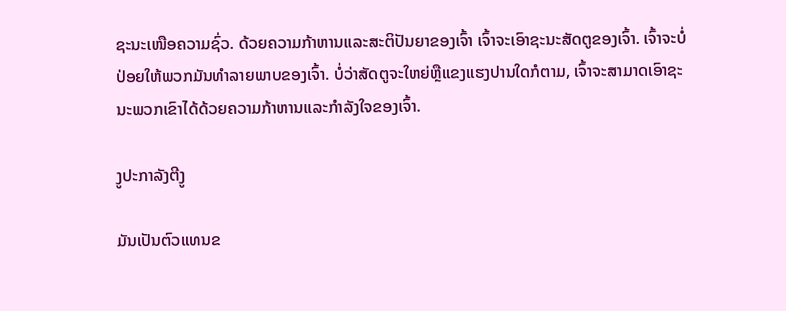ຊະນະເໜືອຄວາມຊົ່ວ. ດ້ວຍຄວາມກ້າຫານແລະສະຕິປັນຍາຂອງເຈົ້າ ເຈົ້າຈະເອົາຊະນະສັດຕູຂອງເຈົ້າ. ເຈົ້າຈະບໍ່ປ່ອຍໃຫ້ພວກມັນທຳລາຍພາບຂອງເຈົ້າ. ບໍ່ວ່າສັດຕູຈະໃຫຍ່ຫຼືແຂງແຮງປານໃດກໍຕາມ, ເຈົ້າຈະສາມາດເອົາຊະນະພວກເຂົາໄດ້ດ້ວຍຄວາມກ້າຫານແລະກຳລັງໃຈຂອງເຈົ້າ.

ງູປະກາລັງຕີງູ

ມັນເປັນຕົວແທນຂ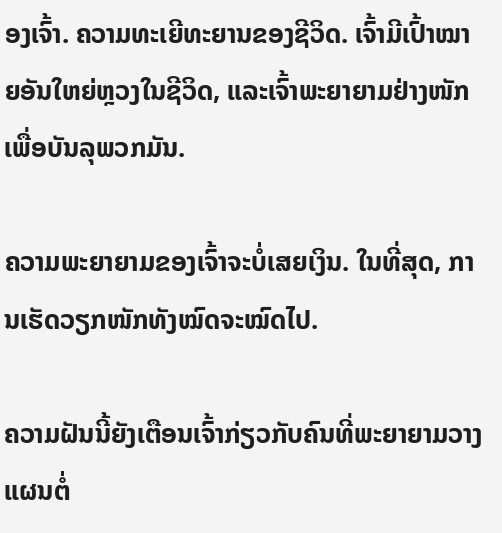ອງເຈົ້າ. ຄວາມທະເຍີທະຍານຂອງຊີວິດ. ເຈົ້າມີເປົ້າໝາຍອັນໃຫຍ່ຫຼວງໃນຊີວິດ, ແລະເຈົ້າພະຍາຍາມຢ່າງໜັກເພື່ອບັນລຸພວກມັນ.

ຄວາມພະຍາຍາມຂອງເຈົ້າຈະບໍ່ເສຍເງິນ. ໃນທີ່ສຸດ, ການເຮັດວຽກໜັກທັງໝົດຈະໝົດໄປ.

ຄວາມຝັນນີ້ຍັງເຕືອນເຈົ້າກ່ຽວກັບຄົນທີ່ພະຍາຍາມວາງແຜນຕໍ່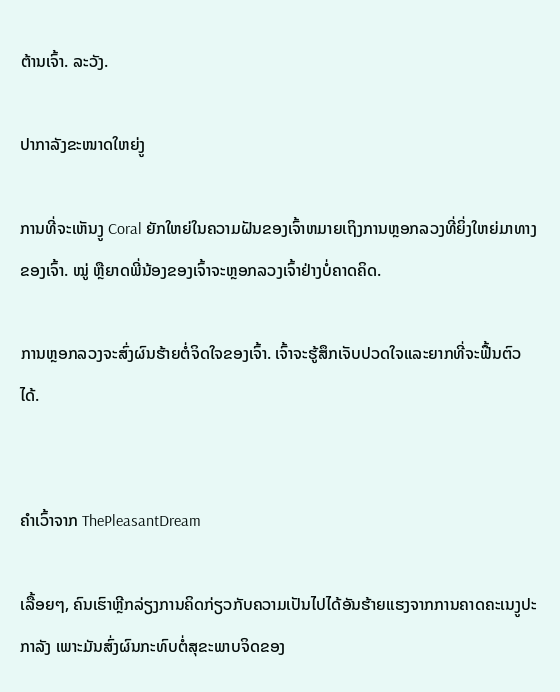ຕ້ານເຈົ້າ. ລະວັງ.

ປາກາລັງຂະໜາດໃຫຍ່ງູ

ການທີ່ຈະເຫັນງູ Coral ຍັກໃຫຍ່ໃນຄວາມຝັນຂອງເຈົ້າຫມາຍເຖິງການຫຼອກລວງທີ່ຍິ່ງໃຫຍ່ມາທາງຂອງເຈົ້າ. ໝູ່ ຫຼືຍາດພີ່ນ້ອງຂອງເຈົ້າຈະຫຼອກລວງເຈົ້າຢ່າງບໍ່ຄາດຄິດ.

ການຫຼອກລວງຈະສົ່ງຜົນຮ້າຍຕໍ່ຈິດໃຈຂອງເຈົ້າ. ເຈົ້າຈະຮູ້ສຶກເຈັບປວດໃຈແລະຍາກທີ່ຈະຟື້ນຕົວໄດ້.


ຄໍາເວົ້າຈາກ ThePleasantDream

ເລື້ອຍໆ, ຄົນເຮົາຫຼີກລ່ຽງການຄິດກ່ຽວກັບຄວາມເປັນໄປໄດ້ອັນຮ້າຍແຮງຈາກການຄາດຄະເນງູປະກາລັງ ເພາະມັນສົ່ງຜົນກະທົບຕໍ່ສຸຂະພາບຈິດຂອງ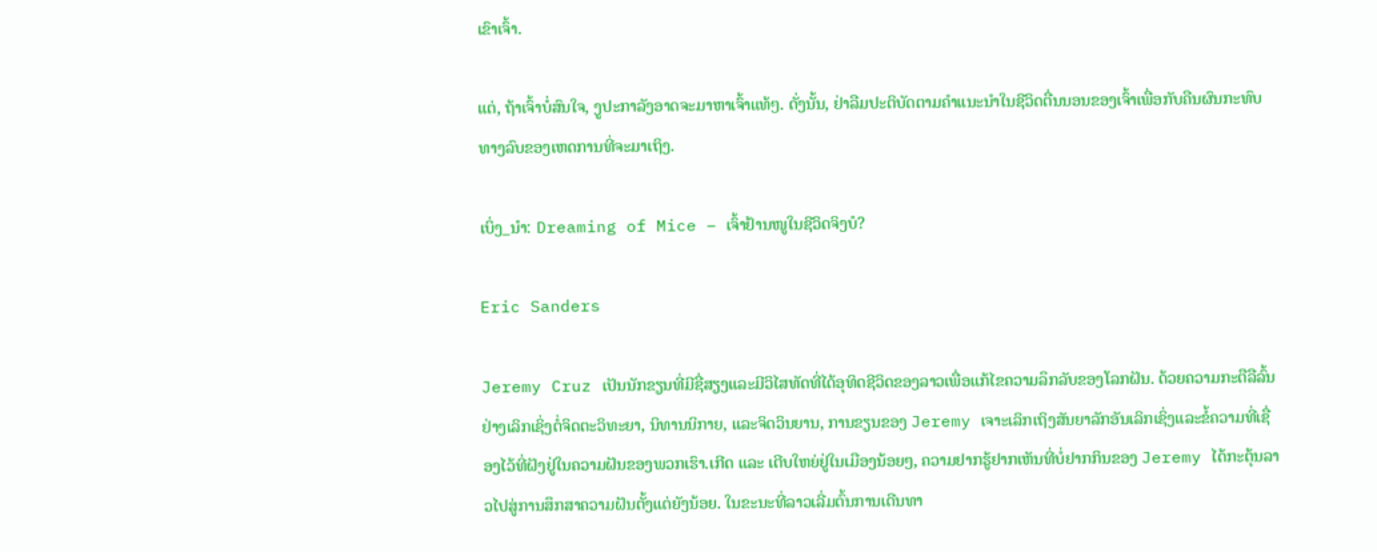ເຂົາເຈົ້າ.

ແຕ່, ຖ້າເຈົ້າບໍ່ສົນໃຈ, ງູປະກາລັງອາດຈະມາຫາເຈົ້າແທ້ໆ. ດັ່ງນັ້ນ, ຢ່າລືມປະຕິບັດຕາມຄໍາແນະນໍາໃນຊີວິດຕື່ນນອນຂອງເຈົ້າເພື່ອກັບຄືນຜົນກະທົບທາງລົບຂອງເຫດການທີ່ຈະມາເຖິງ.

ເບິ່ງ_ນຳ: Dreaming of Mice – ເຈົ້າຢ້ານໜູໃນຊີວິດຈິງບໍ?

Eric Sanders

Jeremy Cruz ເປັນນັກຂຽນທີ່ມີຊື່ສຽງແລະມີວິໄສທັດທີ່ໄດ້ອຸທິດຊີວິດຂອງລາວເພື່ອແກ້ໄຂຄວາມລຶກລັບຂອງໂລກຝັນ. ດ້ວຍຄວາມກະຕືລືລົ້ນຢ່າງເລິກເຊິ່ງຕໍ່ຈິດຕະວິທະຍາ, ນິທານນິກາຍ, ແລະຈິດວິນຍານ, ການຂຽນຂອງ Jeremy ເຈາະເລິກເຖິງສັນຍາລັກອັນເລິກເຊິ່ງແລະຂໍ້ຄວາມທີ່ເຊື່ອງໄວ້ທີ່ຝັງຢູ່ໃນຄວາມຝັນຂອງພວກເຮົາ.ເກີດ ແລະ ເຕີບໃຫຍ່ຢູ່ໃນເມືອງນ້ອຍໆ, ຄວາມຢາກຮູ້ຢາກເຫັນທີ່ບໍ່ຢາກກິນຂອງ Jeremy ໄດ້ກະຕຸ້ນລາວໄປສູ່ການສຶກສາຄວາມຝັນຕັ້ງແຕ່ຍັງນ້ອຍ. ໃນຂະນະທີ່ລາວເລີ່ມຕົ້ນການເດີນທາ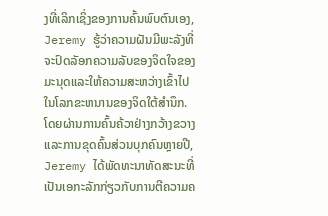ງທີ່ເລິກເຊິ່ງຂອງການຄົ້ນພົບຕົນເອງ, Jeremy ຮູ້ວ່າຄວາມຝັນມີພະລັງທີ່ຈະປົດລັອກຄວາມລັບຂອງຈິດໃຈຂອງມະນຸດແລະໃຫ້ຄວາມສະຫວ່າງເຂົ້າໄປໃນໂລກຂະຫນານຂອງຈິດໃຕ້ສໍານຶກ.ໂດຍຜ່ານການຄົ້ນຄ້ວາຢ່າງກວ້າງຂວາງແລະການຂຸດຄົ້ນສ່ວນບຸກຄົນຫຼາຍປີ, Jeremy ໄດ້ພັດທະນາທັດສະນະທີ່ເປັນເອກະລັກກ່ຽວກັບການຕີຄວາມຄ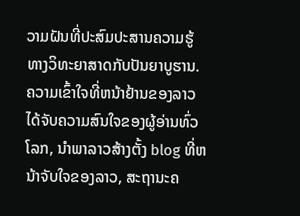ວາມຝັນທີ່ປະສົມປະສານຄວາມຮູ້ທາງວິທະຍາສາດກັບປັນຍາບູຮານ. ຄວາມເຂົ້າໃຈທີ່ຫນ້າຢ້ານຂອງລາວໄດ້ຈັບຄວາມສົນໃຈຂອງຜູ້ອ່ານທົ່ວໂລກ, ນໍາພາລາວສ້າງຕັ້ງ blog ທີ່ຫນ້າຈັບໃຈຂອງລາວ, ສະຖານະຄ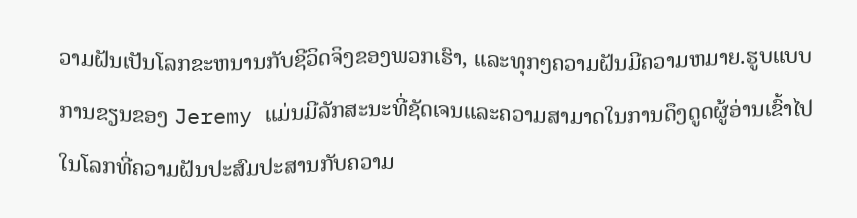ວາມຝັນເປັນໂລກຂະຫນານກັບຊີວິດຈິງຂອງພວກເຮົາ, ແລະທຸກໆຄວາມຝັນມີຄວາມຫມາຍ.ຮູບແບບການຂຽນຂອງ Jeremy ແມ່ນມີລັກສະນະທີ່ຊັດເຈນແລະຄວາມສາມາດໃນການດຶງດູດຜູ້ອ່ານເຂົ້າໄປໃນໂລກທີ່ຄວາມຝັນປະສົມປະສານກັບຄວາມ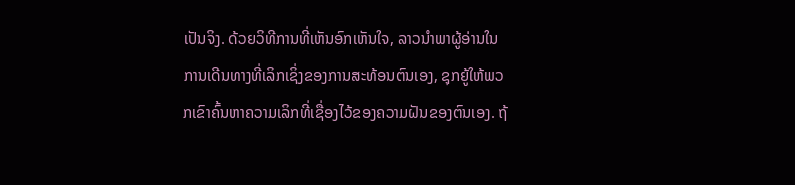ເປັນຈິງ. ດ້ວຍວິທີການທີ່ເຫັນອົກເຫັນໃຈ, ລາວນໍາພາຜູ້ອ່ານໃນການເດີນທາງທີ່ເລິກເຊິ່ງຂອງການສະທ້ອນຕົນເອງ, ຊຸກຍູ້ໃຫ້ພວກເຂົາຄົ້ນຫາຄວາມເລິກທີ່ເຊື່ອງໄວ້ຂອງຄວາມຝັນຂອງຕົນເອງ. ຖ້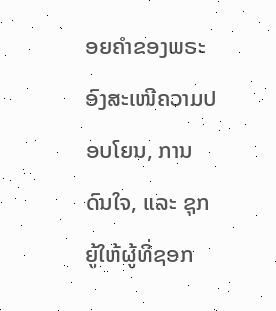ອຍຄຳຂອງພຣະອົງສະເໜີຄວາມປອບໂຍນ, ການດົນໃຈ, ແລະ ຊຸກຍູ້ໃຫ້ຜູ້ທີ່ຊອກ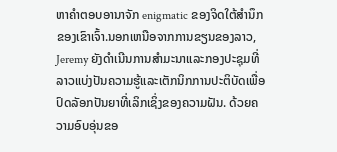ຫາຄຳຕອບອານາຈັກ enigmatic ຂອງຈິດໃຕ້ສໍານຶກຂອງເຂົາເຈົ້າ.ນອກເຫນືອຈາກການຂຽນຂອງລາວ, Jeremy ຍັງດໍາເນີນການສໍາມະນາແລະກອງປະຊຸມທີ່ລາວແບ່ງປັນຄວາມຮູ້ແລະເຕັກນິກການປະຕິບັດເພື່ອປົດລັອກປັນຍາທີ່ເລິກເຊິ່ງຂອງຄວາມຝັນ. ດ້ວຍຄວາມອົບອຸ່ນຂອ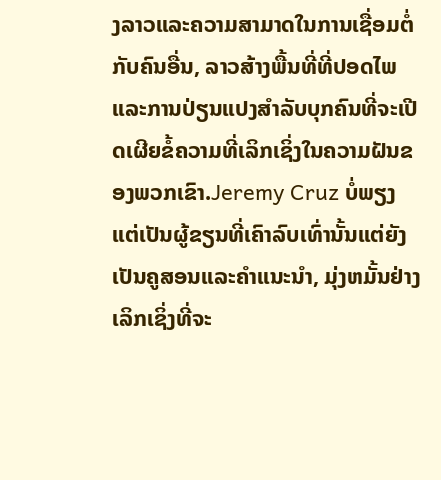ງລາວແລະຄວາມສາມາດໃນການເຊື່ອມຕໍ່ກັບຄົນອື່ນ, ລາວສ້າງພື້ນທີ່ທີ່ປອດໄພແລະການປ່ຽນແປງສໍາລັບບຸກຄົນທີ່ຈະເປີດເຜີຍຂໍ້ຄວາມທີ່ເລິກເຊິ່ງໃນຄວາມຝັນຂອງພວກເຂົາ.Jeremy Cruz ບໍ່ພຽງແຕ່ເປັນຜູ້ຂຽນທີ່ເຄົາລົບເທົ່ານັ້ນແຕ່ຍັງເປັນຄູສອນແລະຄໍາແນະນໍາ, ມຸ່ງຫມັ້ນຢ່າງເລິກເຊິ່ງທີ່ຈະ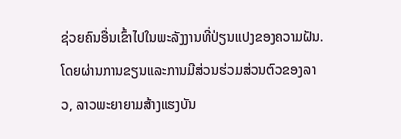ຊ່ວຍຄົນອື່ນເຂົ້າໄປໃນພະລັງງານທີ່ປ່ຽນແປງຂອງຄວາມຝັນ. ໂດຍຜ່ານການຂຽນແລະການມີສ່ວນຮ່ວມສ່ວນຕົວຂອງລາວ, ລາວພະຍາຍາມສ້າງແຮງບັນ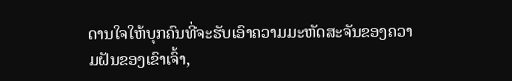ດານໃຈໃຫ້ບຸກຄົນທີ່ຈະຮັບເອົາຄວາມມະຫັດສະຈັນຂອງຄວາມຝັນຂອງເຂົາເຈົ້າ,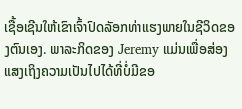ເຊື້ອເຊີນໃຫ້ເຂົາເຈົ້າປົດລັອກທ່າແຮງພາຍໃນຊີວິດຂອງຕົນເອງ. ພາລະກິດຂອງ Jeremy ແມ່ນເພື່ອສ່ອງແສງເຖິງຄວາມເປັນໄປໄດ້ທີ່ບໍ່ມີຂອ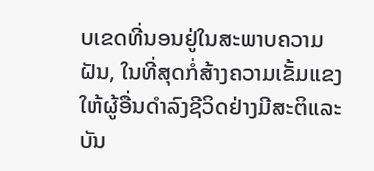ບເຂດທີ່ນອນຢູ່ໃນສະພາບຄວາມຝັນ, ໃນທີ່ສຸດກໍ່ສ້າງຄວາມເຂັ້ມແຂງໃຫ້ຜູ້ອື່ນດໍາລົງຊີວິດຢ່າງມີສະຕິແລະບັນ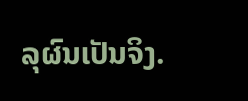ລຸຜົນເປັນຈິງ.